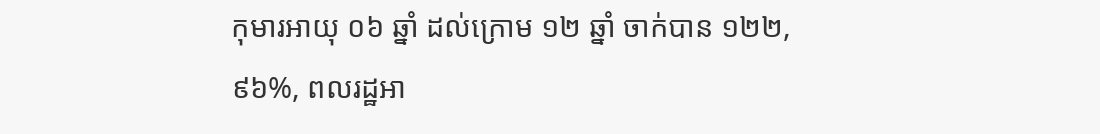កុមារអាយុ ០៦ ឆ្នាំ ដល់ក្រោម ១២ ឆ្នាំ ចាក់បាន ១២២,៩៦%, ពលរដ្ឋអា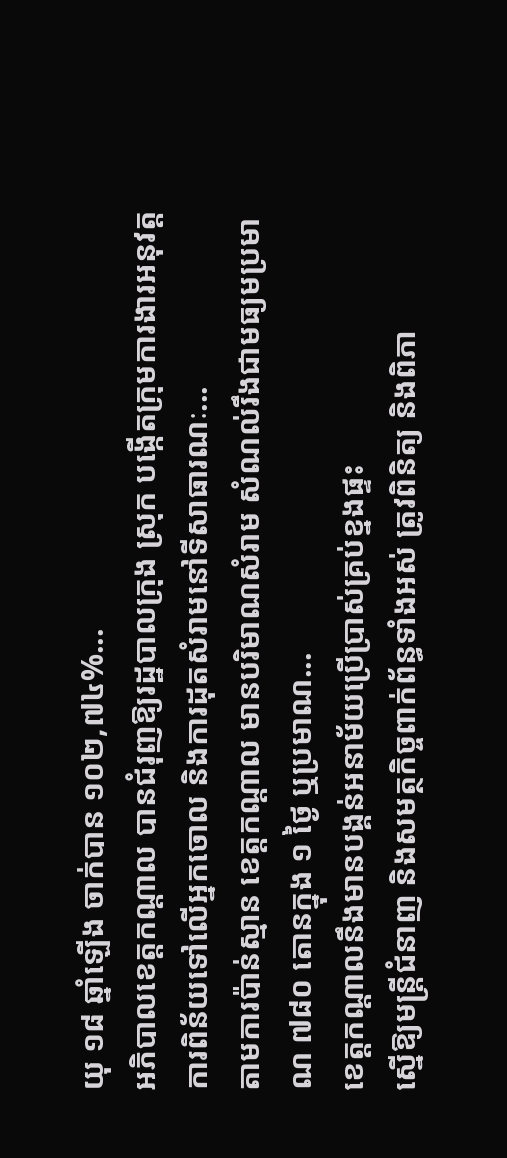យុ ១៨ ឆ្នាំឡើង ចាក់បាន ១០២,៧៤%...
អភិបាលខេត្តកណ្តាល បានជំរុញឱ្យរដ្ឋបាលក្រុង ស្រុក បង្កើតក្រុមការងារអនុវត្តការពិន័យទៅលើអ្នកចោល និងការដុតសំរាមនៅទីសាធារណៈ...
តាមការប៉ាន់ស្មាន ខេត្តកណ្តាល មានបរិមាណសំរាម សំណល់រឹងជាមធ្យមប្រមាណ ៧៨០ តោនក្នុង ១ ថ្ងៃ ឬប្រមាណ...
ខេត្តកណ្ដាលនឹងមានបង្គន់អនាម័យប្រើប្រាស់គ្រប់ខ្នងផ្ទះ
ស្នើឱ្យមន្ត្រីជំនាញ និងសមត្ថកិច្ចពាក់ព័ន្ធទាំងអស់ ត្រូវពិនិត្យ និងពិភា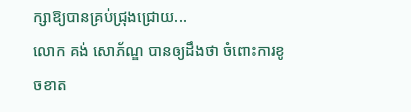ក្សាឱ្យបានគ្រប់ជ្រុងជ្រោយ...
លោក គង់ សោភ័ណ្ឌ បានឲ្យដឹងថា ចំពោះការខូចខាត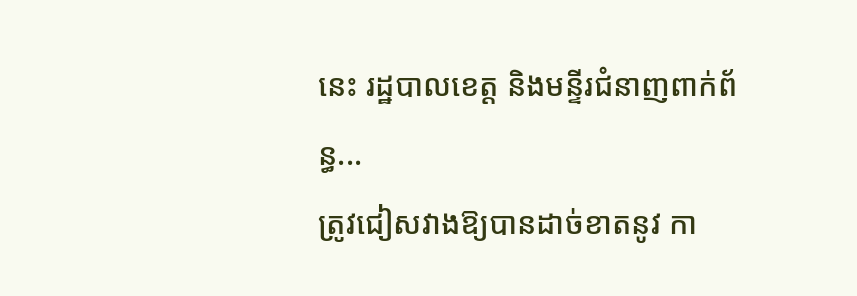នេះ រដ្ឋបាលខេត្ត និងមន្ទីរជំនាញពាក់ព័ន្ធ...
ត្រូវជៀសវាងឱ្យបានដាច់ខាតនូវ កា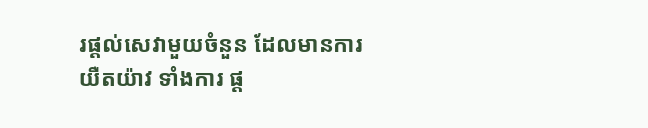រផ្ដល់សេវាមួយចំនួន ដែលមានការយឺតយ៉ាវ ទាំងការ ផ្ត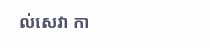ល់សេវា កា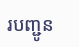របញ្ជូន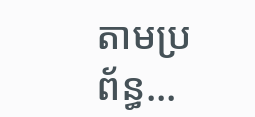តាមប្រព័ន្ធ...